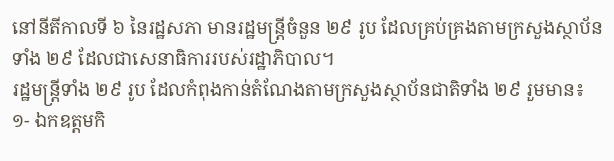នៅនីតីកាលទី ៦ នៃរដ្ឋសភា មានរដ្ឋមន្រ្តីចំនួន ២៩ រូប ដែលគ្រប់គ្រងតាមក្រសួងស្ថាប័នទាំង ២៩ ដែលជាសេនាធិការរបស់រដ្ឋាភិបាល។
រដ្ឋមន្រ្តីទាំង ២៩ រូប ដែលកំពុងកាន់តំណែងតាមក្រសួងស្ថាប័នជាតិទាំង ២៩ រួមមាន៖
១- ឯកឧត្តមកិ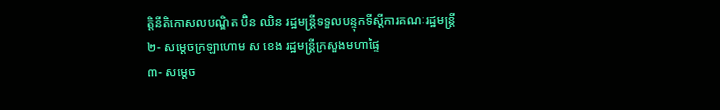ត្តិនីតិកោសលបណ្ឌិត ប៊ិន ឈិន រដ្ឋមន្ត្រីទទួលបន្ទុកទីស្ដីការគណៈរដ្ឋមន្ត្រី
២- សម្តេចក្រឡាហោម ស ខេង រដ្ឋមន្ត្រីក្រសួងមហាផ្ទៃ
៣- សម្តេច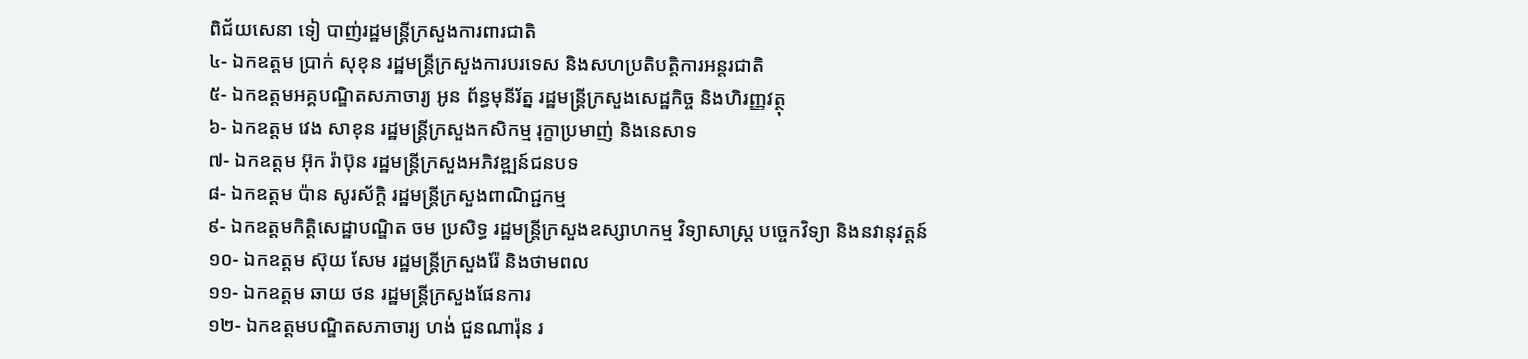ពិជ័យសេនា ទៀ បាញ់រដ្ឋមន្ត្រីក្រសួងការពារជាតិ
៤- ឯកឧត្តម ប្រាក់ សុខុន រដ្ឋមន្ត្រីក្រសួងការបរទេស និងសហប្រតិបត្តិការអន្តរជាតិ
៥- ឯកឧត្តមអគ្គបណ្ឌិតសភាចារ្យ អូន ព័ន្ធមុនីរ័ត្ន រដ្ឋមន្ត្រីក្រសួងសេដ្ឋកិច្ច និងហិរញ្ញវត្ថុ
៦- ឯកឧត្តម វេង សាខុន រដ្ឋមន្ត្រីក្រសួងកសិកម្ម រុក្ខាប្រមាញ់ និងនេសាទ
៧- ឯកឧត្តម អ៊ុក រ៉ាប៊ុន រដ្ឋមន្ត្រីក្រសួងអភិវឌ្ឍន៍ជនបទ
៨- ឯកឧត្តម ប៉ាន សូរស័ក្តិ រដ្ឋមន្ត្រីក្រសួងពាណិជ្ជកម្ម
៩- ឯកឧត្តមកិត្តិសេដ្ឋាបណ្ឌិត ចម ប្រសិទ្ធ រដ្ឋមន្ត្រីក្រសួងឧស្សាហកម្ម វិទ្យាសាស្រ្ត បច្ចេកវិទ្យា និងនវានុវត្តន៍
១០- ឯកឧត្តម ស៊ុយ សែម រដ្ឋមន្ត្រីក្រសួងរ៉ែ និងថាមពល
១១- ឯកឧត្តម ឆាយ ថន រដ្ឋមន្រ្តីក្រសួងផែនការ
១២- ឯកឧត្តមបណ្ឌិតសភាចារ្យ ហង់ ជួនណារ៉ុន រ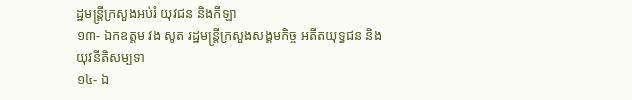ដ្ឋមន្ត្រីក្រសួងអប់រំ យុវជន និងកីឡា
១៣- ឯកឧត្តម វង សូត រដ្ឋមន្ត្រីក្រសួងសង្គមកិច្ច អតីតយុទ្ធជន និងយុវនីតិសម្បទា
១៤- ឯ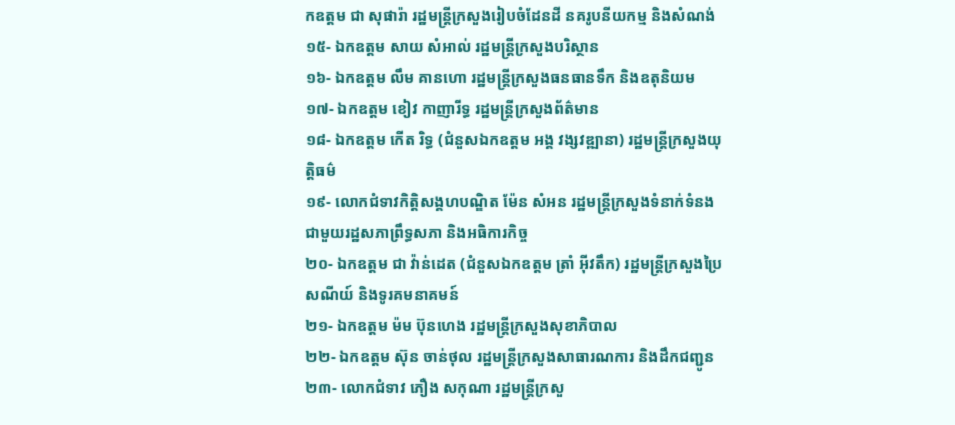កឧត្តម ជា សុផារ៉ា រដ្ឋមន្ត្រីក្រសួងរៀបចំដែនដី នគរូបនីយកម្ម និងសំណង់
១៥- ឯកឧត្តម សាយ សំអាល់ រដ្ឋមន្ត្រីក្រសួងបរិស្ថាន
១៦- ឯកឧត្តម លឹម គានហោ រដ្ឋមន្ត្រីក្រសួងធនធានទឹក និងឧតុនិយម
១៧- ឯកឧត្តម ខៀវ កាញារីទ្ធ រដ្ឋមន្ត្រីក្រសួងព័ត៌មាន
១៨- ឯកឧត្តម កើត រិទ្ធ (ជំនួសឯកឧត្តម អង្គ វង្សវឌ្ឍានា) រដ្ឋមន្ត្រីក្រសួងយុត្តិធម៌
១៩- លោកជំទាវកិត្តិសង្គហបណ្ឌិត ម៉ែន សំអន រដ្ឋមន្ត្រីក្រសួងទំនាក់ទំនង ជាមួយរដ្ឋសភាព្រឹទ្ធសភា និងអធិការកិច្ច
២០- ឯកឧត្តម ជា វ៉ាន់ដេត (ជំនួសឯកឧត្តម ត្រាំ អ៊ីវតឹក) រដ្ឋមន្ត្រីក្រសួងប្រៃសណីយ៍ និងទូរគមនាគមន៍
២១- ឯកឧត្តម ម៉ម ប៊ុនហេង រដ្ឋមន្ត្រីក្រសួងសុខាភិបាល
២២- ឯកឧត្តម ស៊ុន ចាន់ថុល រដ្ឋមន្ត្រីក្រសួងសាធារណការ និងដឹកជញ្ជូន
២៣- លោកជំទាវ ភឿង សកុណា រដ្ឋមន្ត្រីក្រសួ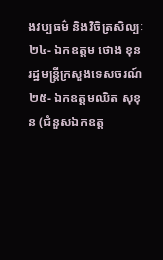ងវប្បធម៌ និងវិចិត្រសិល្បៈ
២៤- ឯកឧត្តម ថោង ខុន រដ្ឋមន្ត្រីក្រសួងទេសចរណ៍
២៥- ឯកឧត្តមឈិត សុខុន (ជំនួសឯកឧត្ត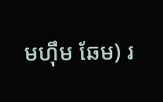មហ៊ឹម ឆែម) រ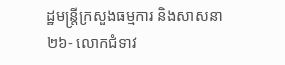ដ្ឋមន្ត្រីក្រសួងធម្មការ និងសាសនា
២៦- លោកជំទាវ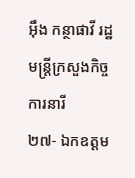អ៊ឹង កន្ថាផាវី រដ្ឋមន្ត្រីក្រសួងកិច្ចការនារី
២៧- ឯកឧត្តម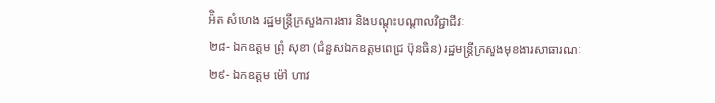អ៉ិត សំហេង រដ្ឋមន្ត្រីក្រសួងការងារ និងបណ្តុះបណ្តាលវិជ្ជាជីវៈ
២៨- ឯកឧត្តម ព្រុំ សុខា (ជំនួសឯកឧត្តមពេជ្រ ប៊ុនធិន) រដ្ឋមន្រ្តីក្រសួងមុខងារសាធារណៈ
២៩- ឯកឧត្តម ម៉ៅ ហាវ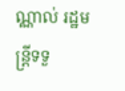ណ្ណាល់ រដ្ឋមន្រ្តីទទួ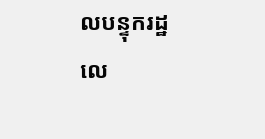លបន្ទុករដ្ឋលេ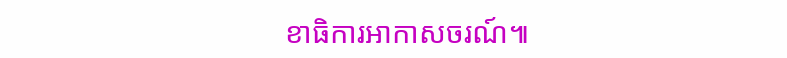ខាធិការអាកាសចរណ៍៕